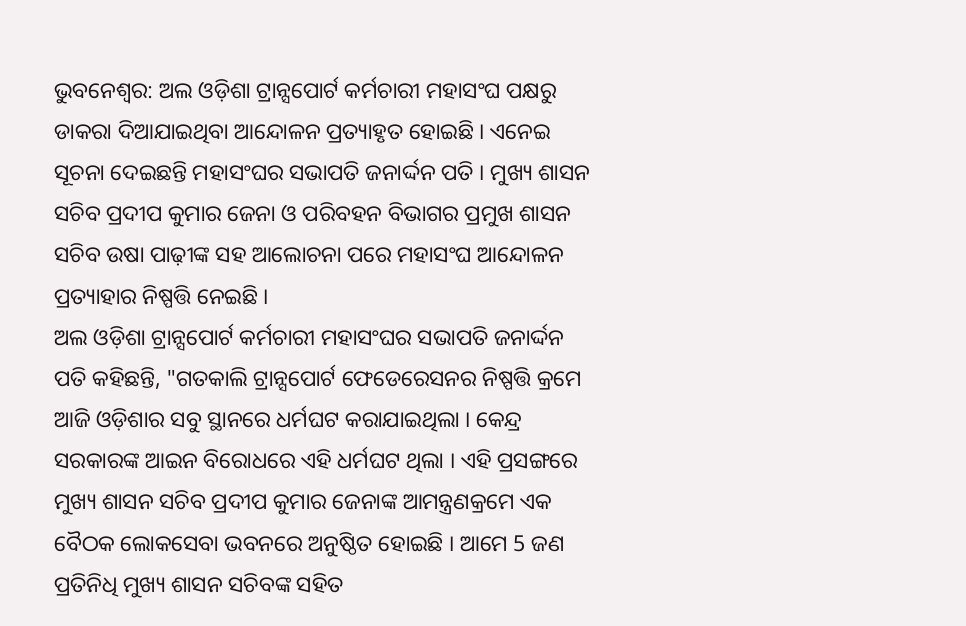ଭୁବନେଶ୍ବର: ଅଲ ଓଡ଼ିଶା ଟ୍ରାନ୍ସପୋର୍ଟ କର୍ମଚାରୀ ମହାସଂଘ ପକ୍ଷରୁ ଡାକରା ଦିଆଯାଇଥିବା ଆନ୍ଦୋଳନ ପ୍ରତ୍ୟାହୃତ ହୋଇଛି । ଏନେଇ ସୂଚନା ଦେଇଛନ୍ତି ମହାସଂଘର ସଭାପତି ଜନାର୍ଦ୍ଦନ ପତି । ମୁଖ୍ୟ ଶାସନ ସଚିବ ପ୍ରଦୀପ କୁମାର ଜେନା ଓ ପରିବହନ ବିଭାଗର ପ୍ରମୁଖ ଶାସନ ସଚିବ ଉଷା ପାଢ଼ୀଙ୍କ ସହ ଆଲୋଚନା ପରେ ମହାସଂଘ ଆନ୍ଦୋଳନ ପ୍ରତ୍ୟାହାର ନିଷ୍ପତ୍ତି ନେଇଛି ।
ଅଲ ଓଡ଼ିଶା ଟ୍ରାନ୍ସପୋର୍ଟ କର୍ମଚାରୀ ମହାସଂଘର ସଭାପତି ଜନାର୍ଦ୍ଦନ ପତି କହିଛନ୍ତି, "ଗତକାଲି ଟ୍ରାନ୍ସପୋର୍ଟ ଫେଡେରେସନର ନିଷ୍ପତ୍ତି କ୍ରମେ ଆଜି ଓଡ଼ିଶାର ସବୁ ସ୍ଥାନରେ ଧର୍ମଘଟ କରାଯାଇଥିଲା । କେନ୍ଦ୍ର ସରକାରଙ୍କ ଆଇନ ବିରୋଧରେ ଏହି ଧର୍ମଘଟ ଥିଲା । ଏହି ପ୍ରସଙ୍ଗରେ ମୁଖ୍ୟ ଶାସନ ସଚିବ ପ୍ରଦୀପ କୁମାର ଜେନାଙ୍କ ଆମନ୍ତ୍ରଣକ୍ରମେ ଏକ ବୈଠକ ଲୋକସେବା ଭବନରେ ଅନୁଷ୍ଠିତ ହୋଇଛି । ଆମେ 5 ଜଣ ପ୍ରତିନିଧି ମୁଖ୍ୟ ଶାସନ ସଚିବଙ୍କ ସହିତ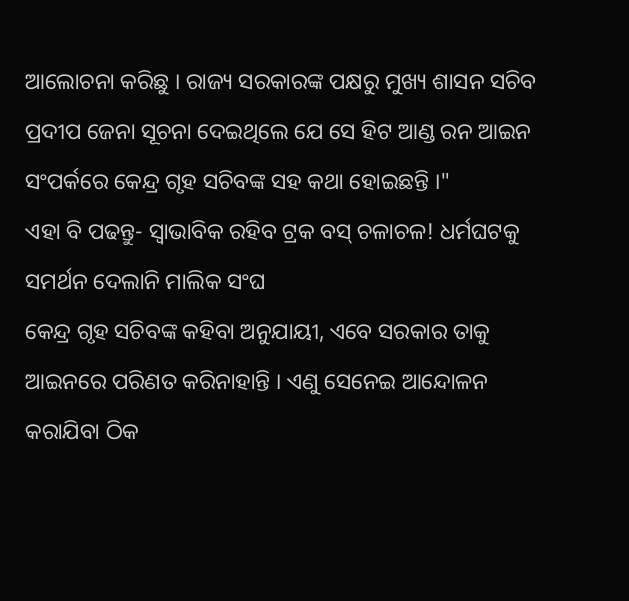ଆଲୋଚନା କରିଛୁ । ରାଜ୍ୟ ସରକାରଙ୍କ ପକ୍ଷରୁ ମୁଖ୍ୟ ଶାସନ ସଚିବ ପ୍ରଦୀପ ଜେନା ସୂଚନା ଦେଇଥିଲେ ଯେ ସେ ହିଟ ଆଣ୍ଡ ରନ ଆଇନ ସଂପର୍କରେ କେନ୍ଦ୍ର ଗୃହ ସଚିବଙ୍କ ସହ କଥା ହୋଇଛନ୍ତି ।"
ଏହା ବି ପଢନ୍ତୁ- ସ୍ବାଭାବିକ ରହିବ ଟ୍ରକ ବସ୍ ଚଳାଚଳ! ଧର୍ମଘଟକୁ ସମର୍ଥନ ଦେଲାନି ମାଲିକ ସଂଘ
କେନ୍ଦ୍ର ଗୃହ ସଚିବଙ୍କ କହିବା ଅନୁଯାୟୀ, ଏବେ ସରକାର ତାକୁ ଆଇନରେ ପରିଣତ କରିନାହାନ୍ତି । ଏଣୁ ସେନେଇ ଆନ୍ଦୋଳନ କରାଯିବା ଠିକ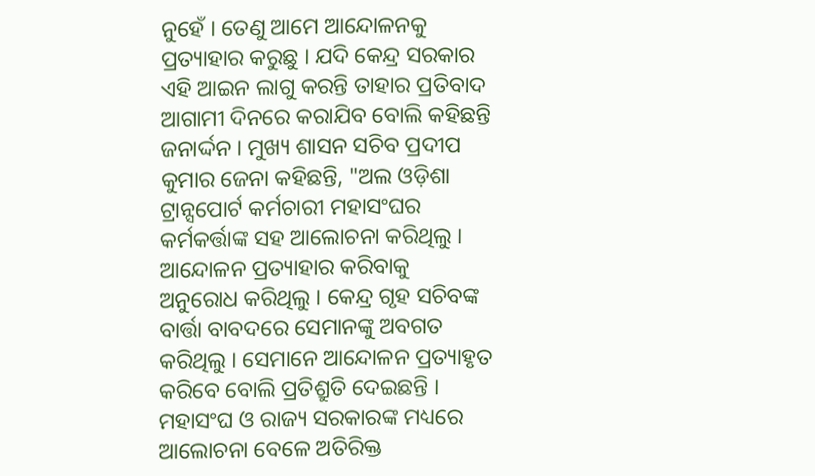ନୁହେଁ । ତେଣୁ ଆମେ ଆନ୍ଦୋଳନକୁ ପ୍ରତ୍ୟାହାର କରୁଛୁ । ଯଦି କେନ୍ଦ୍ର ସରକାର ଏହି ଆଇନ ଲାଗୁ କରନ୍ତି ତାହାର ପ୍ରତିବାଦ ଆଗାମୀ ଦିନରେ କରାଯିବ ବୋଲି କହିଛନ୍ତି ଜନାର୍ଦ୍ଦନ । ମୁଖ୍ୟ ଶାସନ ସଚିବ ପ୍ରଦୀପ କୁମାର ଜେନା କହିଛନ୍ତି, "ଅଲ ଓଡ଼ିଶା ଟ୍ରାନ୍ସପୋର୍ଟ କର୍ମଚାରୀ ମହାସଂଘର କର୍ମକର୍ତ୍ତାଙ୍କ ସହ ଆଲୋଚନା କରିଥିଲୁ । ଆନ୍ଦୋଳନ ପ୍ରତ୍ୟାହାର କରିବାକୁ ଅନୁରୋଧ କରିଥିଲୁ । କେନ୍ଦ୍ର ଗୃହ ସଚିବଙ୍କ ବାର୍ତ୍ତା ବାବଦରେ ସେମାନଙ୍କୁ ଅବଗତ କରିଥିଲୁ । ସେମାନେ ଆନ୍ଦୋଳନ ପ୍ରତ୍ୟାହୃତ କରିବେ ବୋଲି ପ୍ରତିଶ୍ରୁତି ଦେଇଛନ୍ତି । ମହାସଂଘ ଓ ରାଜ୍ୟ ସରକାରଙ୍କ ମଧ୍ୟରେ ଆଲୋଚନା ବେଳେ ଅତିରିକ୍ତ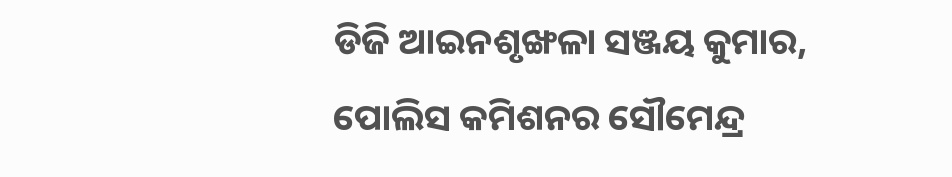ଡିଜି ଆଇନଶୃଙ୍ଖଳା ସଞ୍ଜୟ କୁମାର, ପୋଲିସ କମିଶନର ସୌମେନ୍ଦ୍ର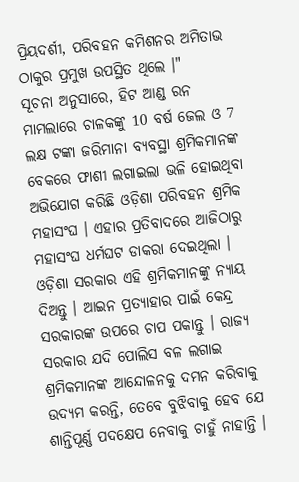ପ୍ରିୟଦର୍ଶୀ, ପରିବହନ କମିଶନର ଅମିତାଭ ଠାକୁର ପ୍ରମୁଖ ଉପସ୍ଥିତ ଥିଲେ ।"
ସୂଚନା ଅନୁସାରେ, ହିଟ ଆଣ୍ଡ ରନ ମାମଲାରେ ଚାଳକଙ୍କୁ 10 ବର୍ଷ ଜେଲ ଓ 7 ଲକ୍ଷ ଟଙ୍କା ଜରିମାନା ବ୍ୟବସ୍ଥା ଶ୍ରମିକମାନଙ୍କ ବେକରେ ଫାଶୀ ଲଗାଇଲା ଭଳି ହୋଇଥିବା ଅଭିଯୋଗ କରିଛି ଓଡ଼ିଶା ପରିବହନ ଶ୍ରମିକ ମହାସଂଘ । ଏହାର ପ୍ରତିବାଦରେ ଆଜିଠାରୁ ମହାସଂଘ ଧର୍ମଘଟ ଡାକରା ଦେଇଥିଲା । ଓଡ଼ିଶା ସରକାର ଏହି ଶ୍ରମିକମାନଙ୍କୁ ନ୍ୟାୟ ଦିଅନ୍ତୁ । ଆଇନ ପ୍ରତ୍ୟାହାର ପାଇଁ କେନ୍ଦ୍ର ସରକାରଙ୍କ ଉପରେ ଚାପ ପକାନ୍ତୁ । ରାଜ୍ୟ ସରକାର ଯଦି ପୋଲିସ ବଳ ଲଗାଇ ଶ୍ରମିକମାନଙ୍କ ଆନ୍ଦୋଳନକୁ ଦମନ କରିବାକୁ ଉଦ୍ୟମ କରନ୍ତି, ତେବେ ବୁଝିବାକୁ ହେବ ଯେ ଶାନ୍ତିପୂର୍ଣ୍ଣ ପଦକ୍ଷେପ ନେବାକୁ ଚାହୁଁ ନାହାନ୍ତି ।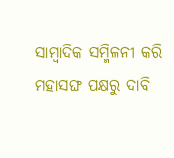ସାମ୍ବାଦିକ ସମ୍ମିଳନୀ କରି ମହାସଙ୍ଘ ପକ୍ଷରୁ ଦାବି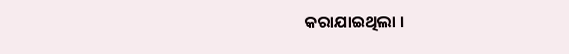କରାଯାଇଥିଲା ।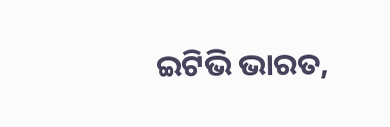ଇଟିଭି ଭାରତ,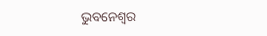ଭୁବନେଶ୍ବର